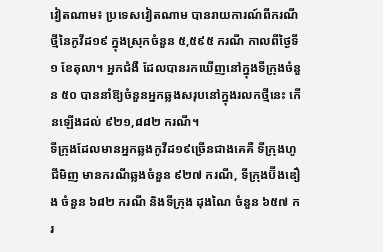វៀតណាម៖ ប្រទេសវៀតណាម បានរាយការណ៍ពីករណីថ្មីនៃកូវីដ១៩ ក្នុងស្រុកចំនួន ៥,៥៩៥ ករណី កាលពីថ្ងៃទី១ ខែតុលា។ អ្នកជំងឺ ដែលបានរកឃើញនៅក្នុងទីក្រុងចំនួន ៥០ បាននាំឱ្យចំនួនអ្នកឆ្លងសរុបនៅក្នុងរលកថ្មីនេះ កើនឡើងដល់ ៩២១,៨៨២ ករណី។
ទីក្រុងដែលមានអ្នកឆ្លងកូវីដ១៩ច្រើនជាងគេគឺ ទីក្រុងហូជីមិញ មានករណីឆ្លងចំនួន ៩២៧ ករណី, ទីក្រុងប៊ីងឌឿង ចំនួន ៦៨២ ករណី និងទីក្រុង ដុងណៃ ចំនួន ៦៥៧ ករ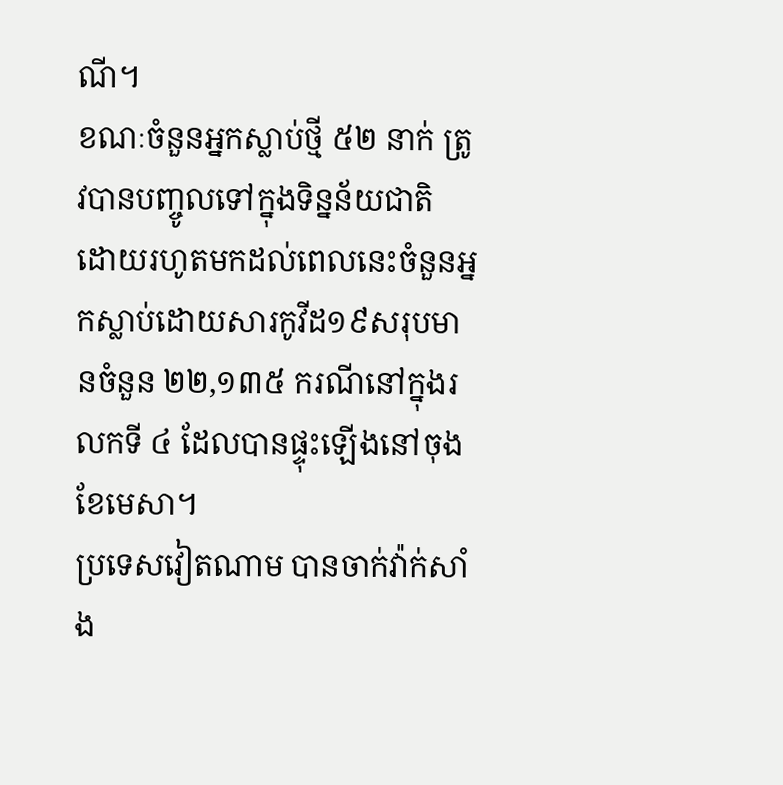ណី។
ខណៈចំនួនអ្នកស្លាប់ថ្មី ៥២ នាក់ ត្រូវបានបញ្ចូលទៅក្នុងទិន្នន័យជាតិ ដោយរហូតមកដល់ពេលនេះចំនួនអ្នកស្លាប់ដោយសារកូវីដ១៩សរុបមានចំនួន ២២,១៣៥ ករណីនៅក្នុងរលកទី ៤ ដែលបានផ្ទុះឡើងនៅចុងខែមេសា។
ប្រទេសវៀតណាម បានចាក់វ៉ាក់សាំង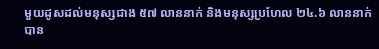មួយដូសដល់មនុស្សជាង ៥៧ លាននាក់ និងមនុស្សប្រហែល ២៤.៦ លាននាក់បាន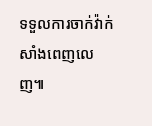ទទួលការចាក់វ៉ាក់សាំងពេញលេញ៕